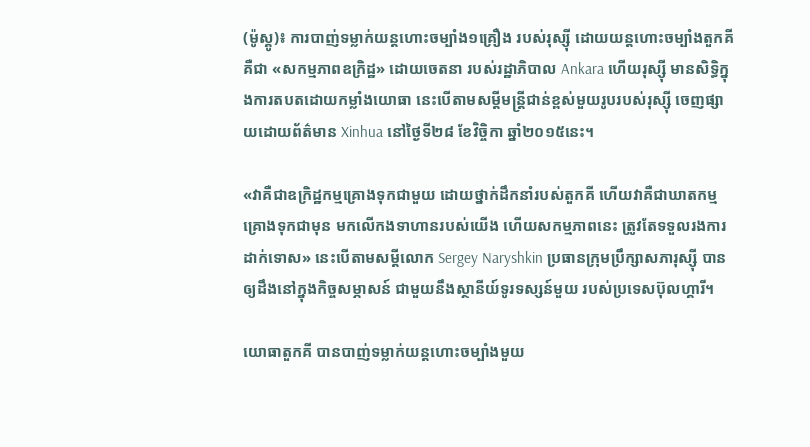(ម៉ូស្គូ)៖ ការបាញ់ទម្លាក់យន្តហោះចម្បាំង១គ្រឿង របស់រុស្ស៊ី ដោយយន្តហោះចម្បាំងតួកគី គឺជា «សកម្មភាពឧក្រិដ្ឋ» ដោយចេតនា របស់រដ្ឋាភិបាល Ankara ហើយរុស្ស៊ី មានសិទ្ធិក្នុងការតបតដោយកម្លាំងយោធា នេះបើតាមសម្តីមន្ត្រីជាន់ខ្ពស់មួយរូបរបស់រុស្ស៊ី ចេញផ្សាយដោយព័ត៌មាន Xinhua នៅថ្ងៃទី២៨ ខែវិច្ចិកា ឆ្នាំ២០១៥នេះ។

«វាគឺជាឧក្រិដ្ឋកម្មគ្រោងទុកជាមួយ ដោយថ្នាក់ដឹកនាំរបស់តួកគី ហើយវាគឺជាឃាតកម្មគ្រោងទុកជាមុន មកលើកងទាហានរបស់យើង ហើយសកម្មភាពនេះ ត្រូវតែទទួលរងការដាក់ទោស» នេះបើតាមសម្តីលោក Sergey Naryshkin ប្រធានក្រុមប្រឹក្សាសភារុស្ស៊ី បានឲ្យដឹងនៅក្នុងកិច្ចសម្ភាសន៍ ជាមួយនឹងស្ថានីយ៍ទូរទស្សន៍មួយ របស់ប្រទេសប៊ុលហ្គារី។

យោធាតួកគី បានបាញ់ទម្លាក់យន្តហោះចម្បាំងមួយ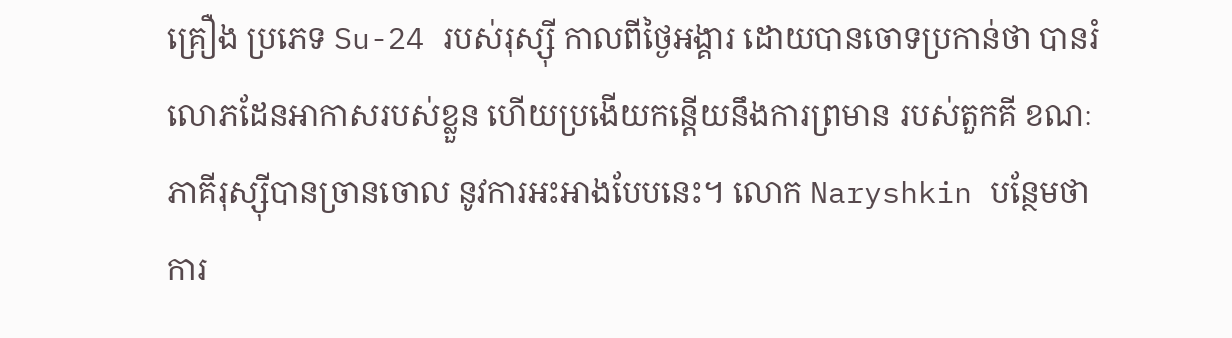គ្រឿង ប្រភេទ Su-24 របស់រុស្ស៊ី កាលពីថ្ងៃអង្គារ ដោយបានចោទប្រកាន់ថា បានរំលោភដែនអាកាសរបស់ខ្លួន ហើយប្រងើយកន្តើយនឹងការព្រមាន របស់តួកគី ខណៈភាគីរុស្ស៊ីបានច្រានចោល នូវការអះអាងបែបនេះ។ លោក Naryshkin បន្ថែមថា ការ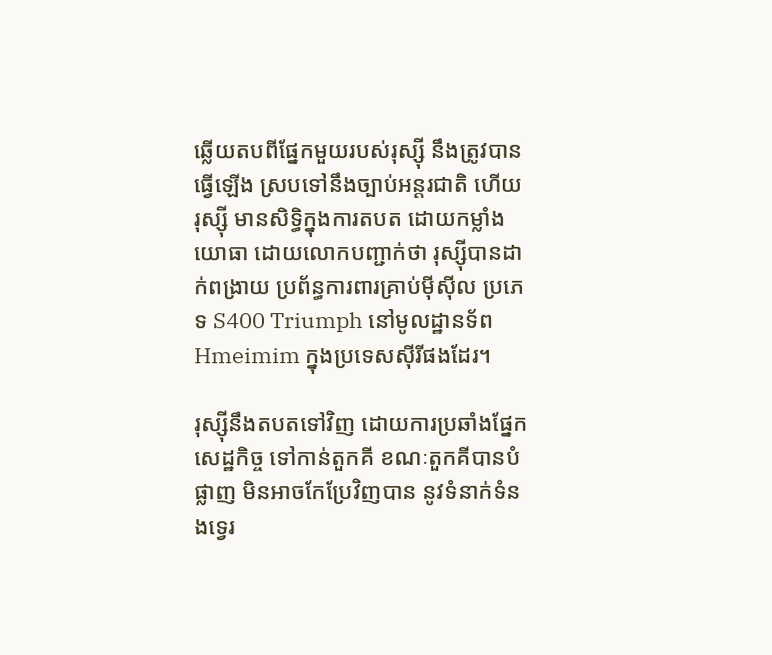ឆ្លើយតបពីផ្នែកមួយរបស់រុស្ស៊ី នឹងត្រូវបានធ្វើឡើង ស្របទៅនឹងច្បាប់អន្តរជាតិ ហើយរុស្ស៊ី មានសិទ្ធិក្នុងការតបត ដោយកម្លាំងយោធា ដោយលោកបញ្ជាក់ថា រុស្ស៊ីបានដាក់ពង្រាយ ប្រព័ន្ធការពារគ្រាប់ម៉ីស៊ីល ប្រភេទ S400 Triumph នៅមូលដ្ឋានទ័ព Hmeimim ក្នុងប្រទេសស៊ីរីផងដែរ។

រុស្ស៊ីនឹងតបតទៅវិញ ដោយការប្រឆាំងផ្នែកសេដ្ឋកិច្ច ទៅកាន់តួកគី ខណៈតួកគីបានបំផ្លាញ មិនអាចកែប្រែវិញបាន នូវទំនាក់ទំនងទ្វេរ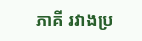ភាគី រវាងប្រ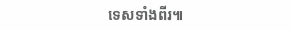ទេសទាំងពីរ៕